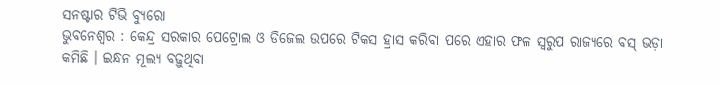ସନଷ୍ଟାର ଟିଭି ବ୍ୟୁରୋ
ଭୁବନେଶ୍ଵର : କେନ୍ଦ୍ର ସରକାର ପେଟ୍ରୋଲ ଓ ଡିଜେଲ ଉପରେ ଟିକସ ହ୍ରାସ କରିବା ପରେ ଏହାର ଫଳ ସ୍ବରୁପ ରାଜ୍ୟରେ ବସ୍ ଭଡ଼ା କମିଛି । ଇନ୍ଧନ ମୂଲ୍ୟ ବଢ଼ୁଥିବା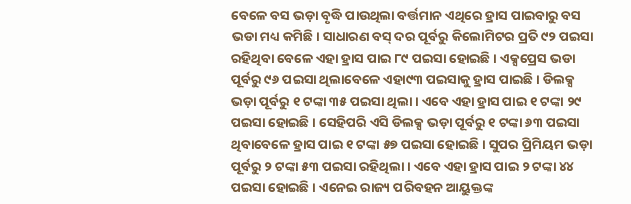ବେଳେ ବସ ଭଡ଼ା ବୃଦ୍ଧି ପାଉଥିଲା ବର୍ତ୍ତମାନ ଏଥିରେ ହ୍ରାସ ପାଇବାରୁ ବସ ଭଡା ମଧ୍ୟ କମିଛି। ସାଧାରଣ ବସ୍ ଦର ପୂର୍ବରୁ କିଲୋମିଟର ପ୍ରତି ୯୨ ପଇସା ରହିଥିବା ବେଳେ ଏହା ହ୍ରାସ ପାଇ ୮୯ ପଇସା ହୋଇଛି । ଏକ୍ସପ୍ରେସ ଭଡା ପୂର୍ବରୁ ୯୬ ପଇସା ଥିଲାବେଳେ ଏହା୯୩ ପଇସାକୁ ହ୍ରାସ ପାଇଛି । ଡିଲକ୍ସ ଭଡ଼ା ପୂର୍ବରୁ ୧ ଟଙ୍କା ୩୫ ପଇସା ଥିଲା । ଏବେ ଏହା ହ୍ରାସ ପାଇ ୧ ଟଙ୍କା ୨୯ ପଇସା ହୋଇଛି । ସେହିପରି ଏସି ଡିଲକ୍ସ ଭଡ଼ା ପୂର୍ବରୁ ୧ ଟଙ୍କା ୬୩ ପଇସା ଥିବାବେଳେ ହ୍ରାସ ପାଇ ୧ ଟଙ୍କା ୫୭ ପଇସା ହୋଇଛି । ସୁପର ପ୍ରିମିୟମ ଭଡ଼ା ପୂର୍ବରୁ ୨ ଟଙ୍କା ୫୩ ପଇସା ରହିଥିଲା । ଏବେ ଏହା ହ୍ରାସ ପାଇ ୨ ଟଙ୍କା ୪୪ ପଇସା ହୋଇଛି । ଏନେଇ ରାଜ୍ୟ ପରିବହନ ଆୟୁକ୍ତଙ୍କ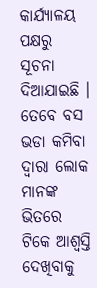କାର୍ଯ୍ୟାଳୟ ପକ୍ଷରୁ ସୂଚନା ଦିଆଯାଇଛି । ତେବେ ବସ ଭଡା କମିବା ଦ୍ବାରା ଲୋକ ମାନଙ୍କ ଭିତରେ ଟିକେ ଆଶ୍ବସ୍ତି ଦେଖିବାକୁ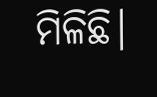ମିଳିଛି।